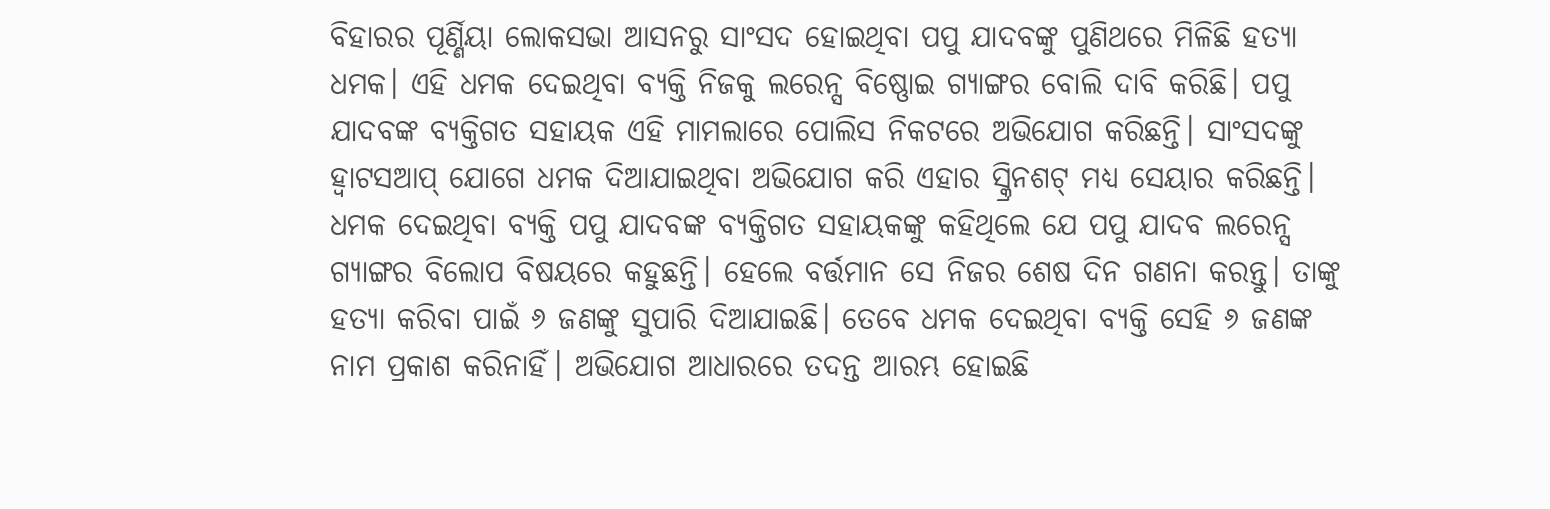ବିହାରର ପୂର୍ଣ୍ଣିୟା ଲୋକସଭା ଆସନରୁ ସାଂସଦ ହୋଇଥିବା ପପୁ ଯାଦବଙ୍କୁ ପୁଣିଥରେ ମିଳିଛି ହତ୍ୟା ଧମକ। ଏହି ଧମକ ଦେଇଥିବା ବ୍ୟକ୍ତି ନିଜକୁ ଲରେନ୍ସ ବିଷ୍ଣୋଇ ଗ୍ୟାଙ୍ଗର ବୋଲି ଦାବି କରିଛି। ପପୁ ଯାଦବଙ୍କ ବ୍ୟକ୍ତିଗତ ସହାୟକ ଏହି ମାମଲାରେ ପୋଲିସ ନିକଟରେ ଅଭିଯୋଗ କରିଛନ୍ତି। ସାଂସଦଙ୍କୁ ହ୍ୱାଟସଆପ୍ ଯୋଗେ ଧମକ ଦିଆଯାଇଥିବା ଅଭିଯୋଗ କରି ଏହାର ସ୍କ୍ରିନଶଟ୍ ମଧ୍ୟ ସେୟାର କରିଛନ୍ତି।
ଧମକ ଦେଇଥିବା ବ୍ୟକ୍ତି ପପୁ ଯାଦବଙ୍କ ବ୍ୟକ୍ତିଗତ ସହାୟକଙ୍କୁ କହିଥିଲେ ଯେ ପପୁ ଯାଦବ ଲରେନ୍ସ ଗ୍ୟାଙ୍ଗର ବିଲୋପ ବିଷୟରେ କହୁଛନ୍ତି। ହେଲେ ବର୍ତ୍ତମାନ ସେ ନିଜର ଶେଷ ଦିନ ଗଣନା କରନ୍ତୁ। ତାଙ୍କୁ ହତ୍ୟା କରିବା ପାଇଁ ୬ ଜଣଙ୍କୁ ସୁପାରି ଦିଆଯାଇଛି। ତେବେ ଧମକ ଦେଇଥିବା ବ୍ୟକ୍ତି ସେହି ୬ ଜଣଙ୍କ ନାମ ପ୍ରକାଶ କରିନାହିଁ। ଅଭିଯୋଗ ଆଧାରରେ ତଦନ୍ତ ଆରମ୍ଭ ହୋଇଛି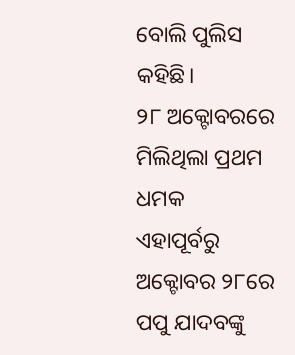ବୋଲି ପୁଲିସ କହିଛି।
୨୮ ଅକ୍ଟୋବରରେ ମିଲିଥିଲା ପ୍ରଥମ ଧମକ
ଏହାପୂର୍ବରୁ ଅକ୍ଟୋବର ୨୮ରେ ପପୁ ଯାଦବଙ୍କୁ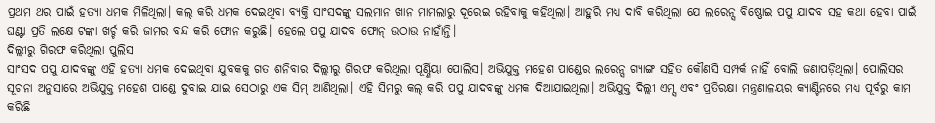ପ୍ରଥମ ଥର ପାଇଁ ହତ୍ୟା ଧମକ ମିଳିଥିଲା। କଲ୍ କରି ଧମକ ଦେଇଥିବା ବ୍ୟକ୍ତି ସାଂସଦଙ୍କୁ ସଲମାନ ଖାନ ମାମଲାରୁ ଦୂରେଇ ରହିବାକୁ କହିଥିଲା। ଆହୁରି ମଧ୍ୟ ଦାବି କରିଥିଲା ଯେ ଲରେନ୍ସ ବିଷ୍ଣୋଇ ପପୁ ଯାଦବ ସହ କଥା ହେବା ପାଇଁ ଘଣ୍ଟା ପ୍ରତି ଲକ୍ଷେ ଟଙ୍କା ଖର୍ଚ୍ଚ କରି ଜାମର ବନ୍ଦ କରି ଫୋନ କରୁଛି। ହେଲେ ପପୁ ଯାଦବ ଫୋନ୍ ଉଠାଉ ନାହାଁନ୍ତି।
ଦିଲ୍ଲୀରୁ ଗିରଫ କରିଥିଲା ପୁଲିସ
ସାଂସଦ ପପୁ ଯାଦବଙ୍କୁ ଏହି ହତ୍ୟା ଧମକ ଦେଇଥିବା ଯୁବକକୁ ଗତ ଶନିବାର ଦିଲ୍ଲୀରୁ ଗିରଫ କରିଥିଲା ପୂର୍ଣ୍ଣିୟା ପୋଲିସ। ଅଭିଯୁକ୍ତ ମହେଶ ପାଣ୍ଡେର ଲରେନ୍ସ ଗ୍ୟାଙ୍ଗ ସହିତ କୌଣସି ସମ୍ପର୍କ ନାହିଁ ବୋଲି ଜଣାପଡ଼ିଥିଲା। ପୋଲିସର ସୂଚନା ଅନୁସାରେ ଅଭିଯୁକ୍ତ ମହେଶ ପାଣ୍ଡେ ଦୁବାଇ ଯାଇ ସେଠାରୁ ଏକ ସିମ୍ ଆଣିଥିଲା। ଏହି ସିମରୁ କଲ୍ କରି ପପୁ ଯାଦବଙ୍କୁ ଧମକ ଦିଆଯାଇଥିଲା। ଅଭିଯୁକ୍ତ ଦିଲ୍ଲୀ ଏମ୍ସ ଏବଂ ପ୍ରତିରକ୍ଷା ମନ୍ତ୍ରଣାଳୟର କ୍ୟାଣ୍ଟିନରେ ମଧ୍ୟ ପୂର୍ବରୁ କାମ କରିଛି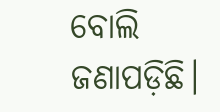ବୋଲି ଜଣାପଡ଼ିଛି।